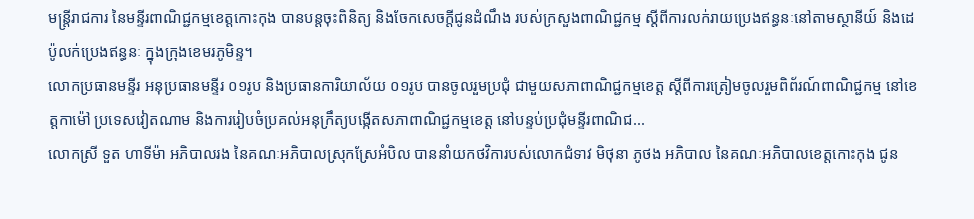មន្ត្រីរាជការ នៃមន្ទីរពាណិជ្ជកម្មខេត្តកោះកុង បានបន្តចុះពិនិត្យ និងចែកសេចក្តីជូនដំណឹង របស់ក្រសួងពាណិជ្ជកម្ម ស្តីពីការលក់រាយប្រេងឥន្ធនៈនៅតាមស្ថានីយ៍ និងដេប៉ូលក់ប្រេងឥន្ធនៈ ក្នុងក្រុងខេមរភូមិន្ទ។
លោកប្រធានមន្ទីរ អនុប្រធានមន្ទីរ ០១រូប និងប្រធានការិយាល័យ ០១រូប បានចូលរួមប្រជុំ ជាមួយសភាពាណិជ្ជកម្មខេត្ត ស្តីពីការត្រៀមចូលរួមពិព័រណ៍ពាណិជ្ជកម្ម នៅខេត្តកាម៉ៅ ប្រទេសវៀតណាម និងការរៀបចំប្រគល់អនុក្រឹត្យបង្កើតសភាពាណិជ្ជកម្មខេត្ត នៅបន្ទប់ប្រជុំមន្ទីរពាណិជ...
លោកស្រី ទួត ហាទីម៉ា អភិបាលរង នៃគណៈអភិបាលស្រុកស្រែអំបិល បាននាំយកថវិការបស់លោកជំទាវ មិថុនា ភូថង អភិបាល នៃគណៈអភិបាលខេត្តកោះកុង ជូន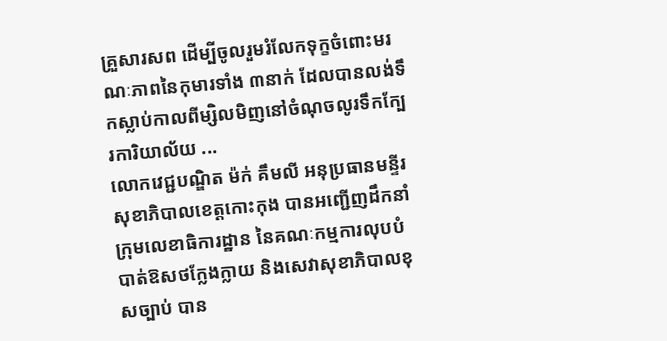គ្រួសារសព ដើម្បីចូលរួមរំលែកទុក្ខចំពោះមរណៈភាពនៃកុមារទាំង ៣នាក់ ដែលបានលង់ទឹកស្លាប់កាលពីម្សិលមិញនៅចំណុចលូរទឹកក្បែរការិយាល័យ ...
លោកវេជ្ជបណ្ឌិត ម៉ក់ គឹមលី អនុប្រធានមន្ទីរសុខាភិបាលខេត្តកោះកុង បានអញ្ជើញដឹកនាំក្រុមលេខាធិការដ្ឋាន នៃគណៈកម្មការលុបបំបាត់ឱសថក្លែងក្លាយ និងសេវាសុខាភិបាលខុសច្បាប់ បាន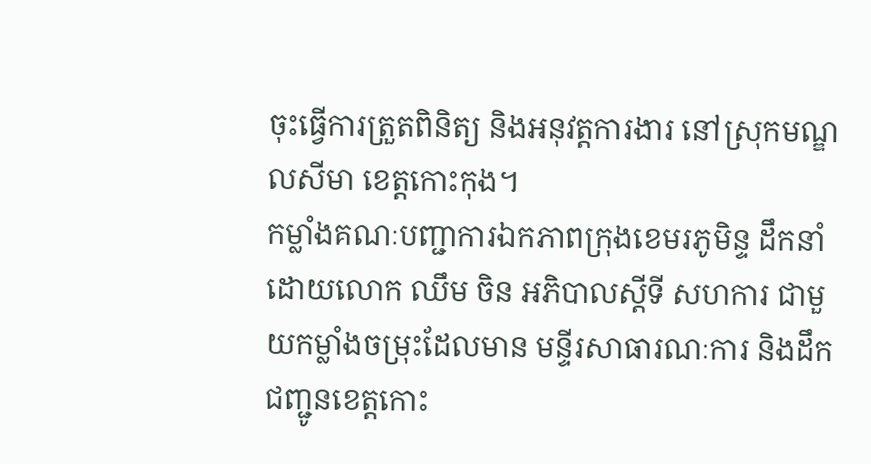ចុះធ្វើការត្រួតពិនិត្យ និងអនុវត្តការងារ នៅស្រុកមណ្ឌលសីមា ខេត្តកោះកុង។
កម្លាំងគណៈបញ្ជាការឯកភាពក្រុងខេមរភូមិន្ទ ដឹកនាំដោយលោក ឈឹម ចិន អភិបាលស្ដីទី សហការ ជាមួយកម្លាំងចម្រុះដែលមាន មន្ទីរសាធារណៈការ និងដឹកជញ្ជូនខេត្តកោះ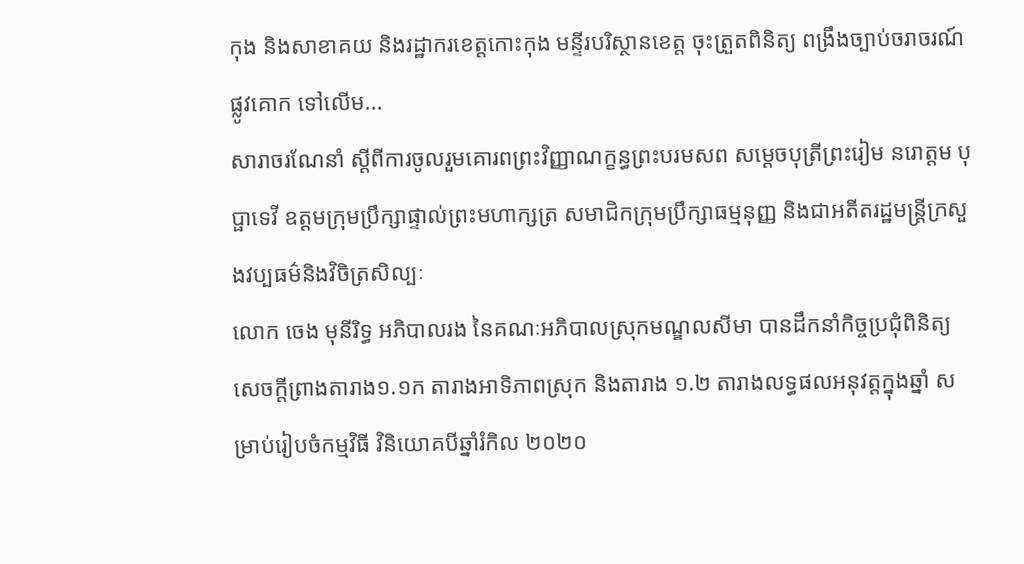កុង និងសាខាគយ និងរដ្ឋាករខេត្តកោះកុង មន្ទីរបរិស្ថានខេត្ត ចុះត្រួតពិនិត្យ ពង្រឹងច្បាប់ចរាចរណ៍ផ្លូវគោក ទៅលើម...
សារាចរណែនាំ ស្ដីពីការចូលរួមគោរពព្រះវិញ្ញាណក្ខន្ធព្រះបរមសព សម្ដេចបុត្រីព្រះរៀម នរោត្តម បុប្ផាទេវី ឧត្តមក្រុមប្រឹក្សាផ្ទាល់ព្រះមហាក្សត្រ សមាជិកក្រុមប្រឹក្សាធម្មនុញ្ញ និងជាអតីតរដ្ឋមន្ត្រីក្រសួងវប្បធម៌និងវិចិត្រសិល្បៈ
លោក ចេង មុនីរិទ្ធ អភិបាលរង នៃគណៈអភិបាលស្រុកមណ្ឌលសីមា បានដឹកនាំកិច្ចប្រជុំពិនិត្យ សេចក្ដីព្រាងតារាង១.១ក តារាងអាទិភាពស្រុក និងតារាង ១.២ តារាងលទ្ធផលអនុវត្តក្នុងឆ្នាំ សម្រាប់រៀបចំកម្មវិធី វិនិយោគបីឆ្នាំរំកិល ២០២០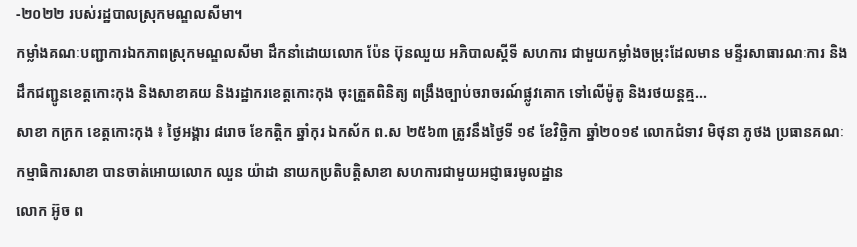-២០២២ របស់រដ្ឋបាលស្រុកមណ្ឌលសីមា។
កម្លាំងគណៈបញ្ជាការឯកភាពស្រុកមណ្ឌលសីមា ដឹកនាំដោយលោក ប៉ែន ប៊ុនឈួយ អភិបាលស្ដីទី សហការ ជាមួយកម្លាំងចម្រុះដែលមាន មន្ទីរសាធារណៈការ និងដឹកជញ្ជូនខេត្តកោះកុង និងសាខាគយ និងរដ្ឋាករខេត្តកោះកុង ចុះត្រួតពិនិត្យ ពង្រឹងច្បាប់ចរាចរណ៍ផ្លូវគោក ទៅលើម៉ូតូ និងរថយន្តគ្ម...
សាខា កក្រក ខេត្តកោះកុង ៖ ថ្ងៃអង្គារ ៨រោច ខែកត្តិក ឆ្នាំកុរ ឯកស័ក ព.ស ២៥៦៣ ត្រូវនឹងថ្ងៃទី ១៩ ខែវិច្ឆិកា ឆ្នាំ២០១៩ លោកជំទាវ មិថុនា ភូថង ប្រធានគណៈកម្មាធិការសាខា បានចាត់អោយលោក ឈួន យ៉ាដា នាយកប្រតិបត្តិសាខា សហការជាមួយអជ្ញាធរមូលដ្ឋាន
លោក អ៊ូច ព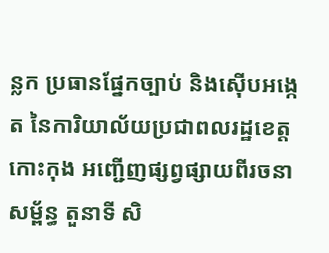ន្លក ប្រធានផ្នែកច្បាប់ និងស៊ើបអង្កេត នៃការិយាល័យប្រជាពលរដ្ឋខេត្តកោះកុង អញ្ជើញផ្សព្វផ្សាយពីរចនាសម្ព័ន្ធ តួនាទី សិ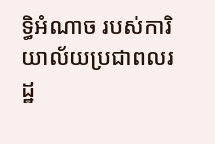ទ្ធិអំណាច របស់ការិយាល័យប្រជាពលរដ្ឋ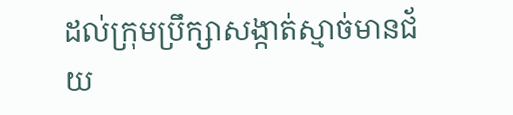ដល់ក្រុមប្រឹក្សាសង្កាត់ស្មាច់មានជ័យ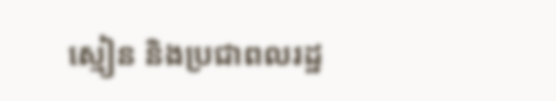ស្មៀន និងប្រជាពលរដ្ឋ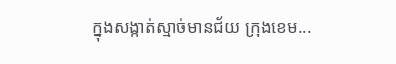ក្នុងសង្កាត់ស្មាច់មានជ័យ ក្រុងខេម...